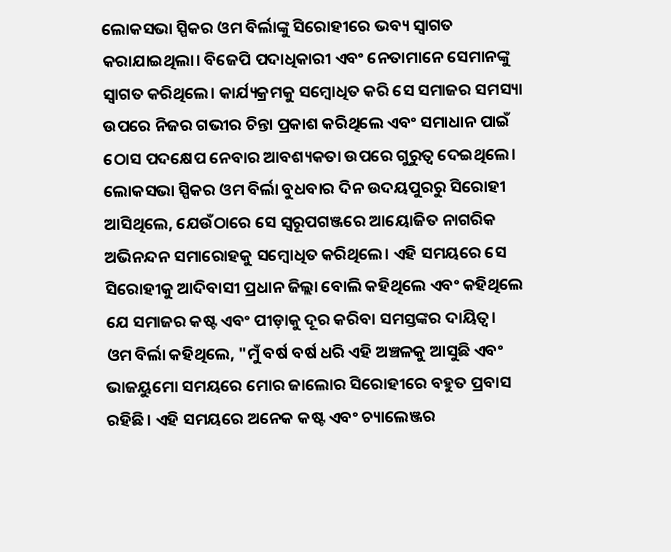ଲୋକସଭା ସ୍ପିକର ଓମ ବିର୍ଲାଙ୍କୁ ସିରୋହୀରେ ଭବ୍ୟ ସ୍ୱାଗତ କରାଯାଇଥିଲା। ବିଜେପି ପଦାଧିକାରୀ ଏବଂ ନେତାମାନେ ସେମାନଙ୍କୁ ସ୍ୱାଗତ କରିଥିଲେ। କାର୍ଯ୍ୟକ୍ରମକୁ ସମ୍ବୋଧିତ କରି ସେ ସମାଜର ସମସ୍ୟା ଉପରେ ନିଜର ଗଭୀର ଚିନ୍ତା ପ୍ରକାଶ କରିଥିଲେ ଏବଂ ସମାଧାନ ପାଇଁ ଠୋସ ପଦକ୍ଷେପ ନେବାର ଆବଶ୍ୟକତା ଉପରେ ଗୁରୁତ୍ୱ ଦେଇଥିଲେ।
ଲୋକସଭା ସ୍ପିକର ଓମ ବିର୍ଲା ବୁଧବାର ଦିନ ଉଦୟପୁରରୁ ସିରୋହୀ ଆସିଥିଲେ, ଯେଉଁଠାରେ ସେ ସ୍ୱରୂପଗଞ୍ଜରେ ଆୟୋଜିତ ନାଗରିକ ଅଭିନନ୍ଦନ ସମାରୋହକୁ ସମ୍ବୋଧିତ କରିଥିଲେ। ଏହି ସମୟରେ ସେ ସିରୋହୀକୁ ଆଦିବାସୀ ପ୍ରଧାନ ଜିଲ୍ଲା ବୋଲି କହିଥିଲେ ଏବଂ କହିଥିଲେ ଯେ ସମାଜର କଷ୍ଟ ଏବଂ ପୀଡ଼ାକୁ ଦୂର କରିବା ସମସ୍ତଙ୍କର ଦାୟିତ୍ୱ।
ଓମ ବିର୍ଲା କହିଥିଲେ, "ମୁଁ ବର୍ଷ ବର୍ଷ ଧରି ଏହି ଅଞ୍ଚଳକୁ ଆସୁଛି ଏବଂ ଭାଜୟୁମୋ ସମୟରେ ମୋର ଜାଲୋର ସିରୋହୀରେ ବହୁତ ପ୍ରବାସ ରହିଛି। ଏହି ସମୟରେ ଅନେକ କଷ୍ଟ ଏବଂ ଚ୍ୟାଲେଞ୍ଜର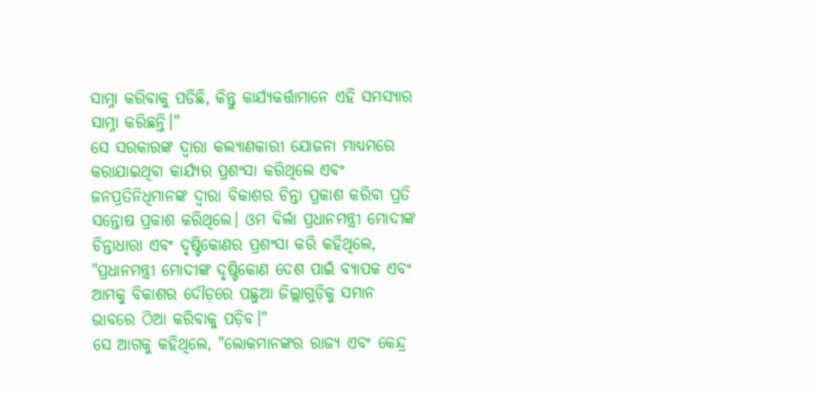ସାମ୍ନା କରିବାକୁ ପଡିଛି, କିନ୍ତୁ କାର୍ଯ୍ୟକର୍ତ୍ତାମାନେ ଏହି ସମସ୍ୟାର ସାମ୍ନା କରିଛନ୍ତି।"
ସେ ସରକାରଙ୍କ ଦ୍ୱାରା କଲ୍ୟାଣକାରୀ ଯୋଜନା ମାଧ୍ୟମରେ କରାଯାଇଥିବା କାର୍ଯ୍ୟର ପ୍ରଶଂସା କରିଥିଲେ ଏବଂ ଜନପ୍ରତିନିଧିମାନଙ୍କ ଦ୍ୱାରା ବିକାଶର ଚିନ୍ତା ପ୍ରକାଶ କରିବା ପ୍ରତି ସନ୍ତୋଷ ପ୍ରକାଶ କରିଥିଲେ। ଓମ ବିର୍ଲା ପ୍ରଧାନମନ୍ତ୍ରୀ ମୋଦୀଙ୍କ ଚିନ୍ତାଧାରା ଏବଂ ଦୃଷ୍ଟିକୋଣର ପ୍ରଶଂସା କରି କହିଥିଲେ, "ପ୍ରଧାନମନ୍ତ୍ରୀ ମୋଦୀଙ୍କ ଦୃଷ୍ଟିକୋଣ ଦେଶ ପାଇଁ ବ୍ୟାପକ ଏବଂ ଆମକୁ ବିକାଶର ଦୌଡ଼ରେ ପଛୁଆ ଜିଲ୍ଲାଗୁଡ଼ିକୁ ସମାନ ଭାବରେ ଠିଆ କରିବାକୁ ପଡ଼ିବ।"
ସେ ଆଗକୁ କହିଥିଲେ, "ଲୋକମାନଙ୍କର ରାଜ୍ୟ ଏବଂ କେନ୍ଦ୍ର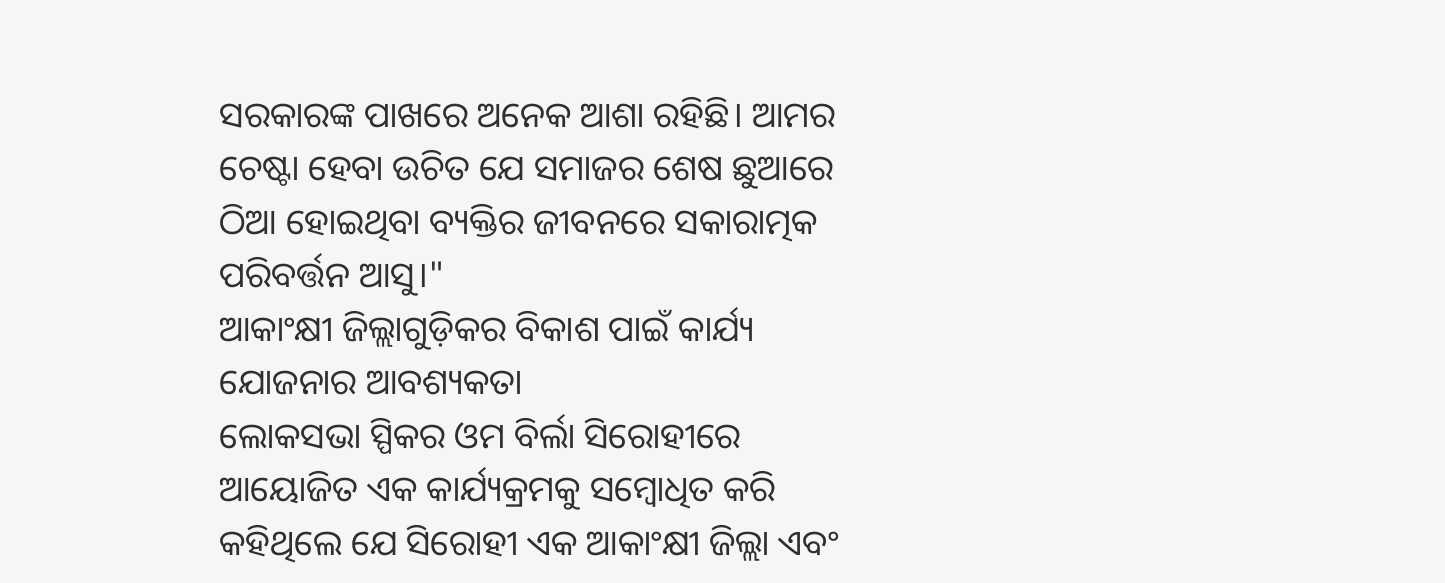ସରକାରଙ୍କ ପାଖରେ ଅନେକ ଆଶା ରହିଛି। ଆମର ଚେଷ୍ଟା ହେବା ଉଚିତ ଯେ ସମାଜର ଶେଷ ଛୁଆରେ ଠିଆ ହୋଇଥିବା ବ୍ୟକ୍ତିର ଜୀବନରେ ସକାରାତ୍ମକ ପରିବର୍ତ୍ତନ ଆସୁ।"
ଆକାଂକ୍ଷୀ ଜିଲ୍ଲାଗୁଡ଼ିକର ବିକାଶ ପାଇଁ କାର୍ଯ୍ୟ ଯୋଜନାର ଆବଶ୍ୟକତା
ଲୋକସଭା ସ୍ପିକର ଓମ ବିର୍ଲା ସିରୋହୀରେ ଆୟୋଜିତ ଏକ କାର୍ଯ୍ୟକ୍ରମକୁ ସମ୍ବୋଧିତ କରି କହିଥିଲେ ଯେ ସିରୋହୀ ଏକ ଆକାଂକ୍ଷୀ ଜିଲ୍ଲା ଏବଂ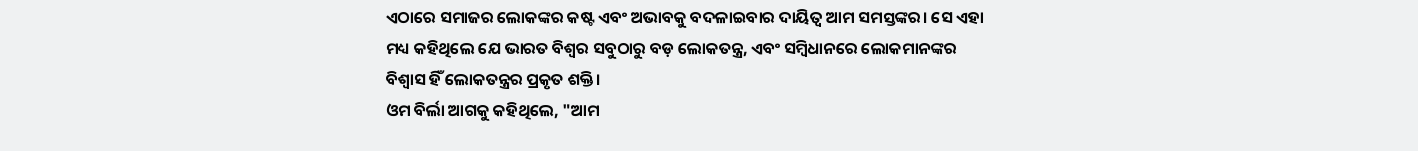ଏଠାରେ ସମାଜର ଲୋକଙ୍କର କଷ୍ଟ ଏବଂ ଅଭାବକୁ ବଦଳାଇବାର ଦାୟିତ୍ୱ ଆମ ସମସ୍ତଙ୍କର। ସେ ଏହା ମଧ୍ୟ କହିଥିଲେ ଯେ ଭାରତ ବିଶ୍ୱର ସବୁଠାରୁ ବଡ଼ ଲୋକତନ୍ତ୍ର, ଏବଂ ସମ୍ବିଧାନରେ ଲୋକମାନଙ୍କର ବିଶ୍ୱାସ ହିଁ ଲୋକତନ୍ତ୍ରର ପ୍ରକୃତ ଶକ୍ତି।
ଓମ ବିର୍ଲା ଆଗକୁ କହିଥିଲେ, "ଆମ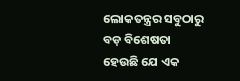ଲୋକତନ୍ତ୍ରର ସବୁଠାରୁ ବଡ଼ ବିଶେଷତା ହେଉଛି ଯେ ଏକ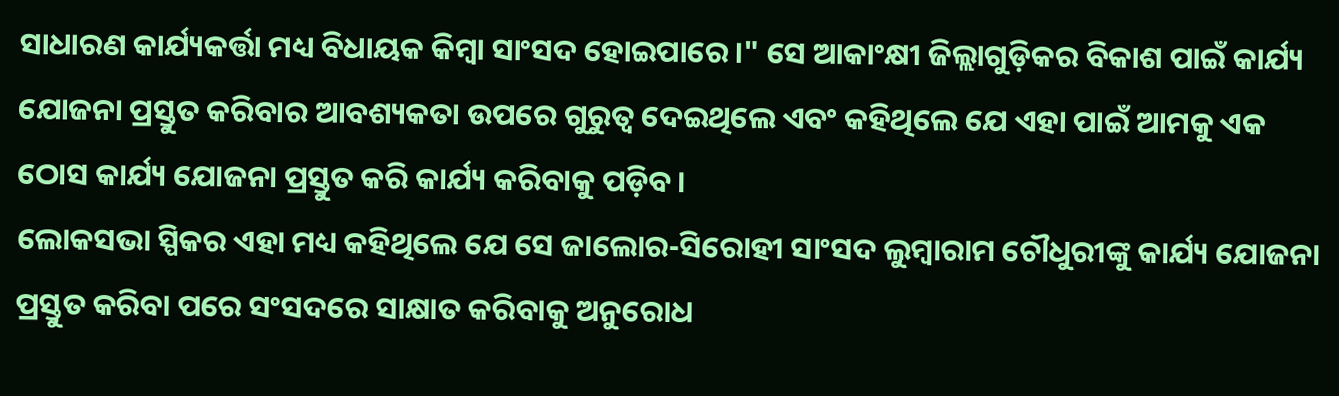ସାଧାରଣ କାର୍ଯ୍ୟକର୍ତ୍ତା ମଧ୍ୟ ବିଧାୟକ କିମ୍ବା ସାଂସଦ ହୋଇପାରେ।" ସେ ଆକାଂକ୍ଷୀ ଜିଲ୍ଲାଗୁଡ଼ିକର ବିକାଶ ପାଇଁ କାର୍ଯ୍ୟ ଯୋଜନା ପ୍ରସ୍ତୁତ କରିବାର ଆବଶ୍ୟକତା ଉପରେ ଗୁରୁତ୍ୱ ଦେଇଥିଲେ ଏବଂ କହିଥିଲେ ଯେ ଏହା ପାଇଁ ଆମକୁ ଏକ ଠୋସ କାର୍ଯ୍ୟ ଯୋଜନା ପ୍ରସ୍ତୁତ କରି କାର୍ଯ୍ୟ କରିବାକୁ ପଡ଼ିବ।
ଲୋକସଭା ସ୍ପିକର ଏହା ମଧ୍ୟ କହିଥିଲେ ଯେ ସେ ଜାଲୋର-ସିରୋହୀ ସାଂସଦ ଲୁମ୍ବାରାମ ଚୌଧୁରୀଙ୍କୁ କାର୍ଯ୍ୟ ଯୋଜନା ପ୍ରସ୍ତୁତ କରିବା ପରେ ସଂସଦରେ ସାକ୍ଷାତ କରିବାକୁ ଅନୁରୋଧ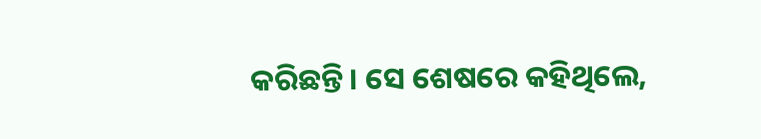କରିଛନ୍ତି। ସେ ଶେଷରେ କହିଥିଲେ,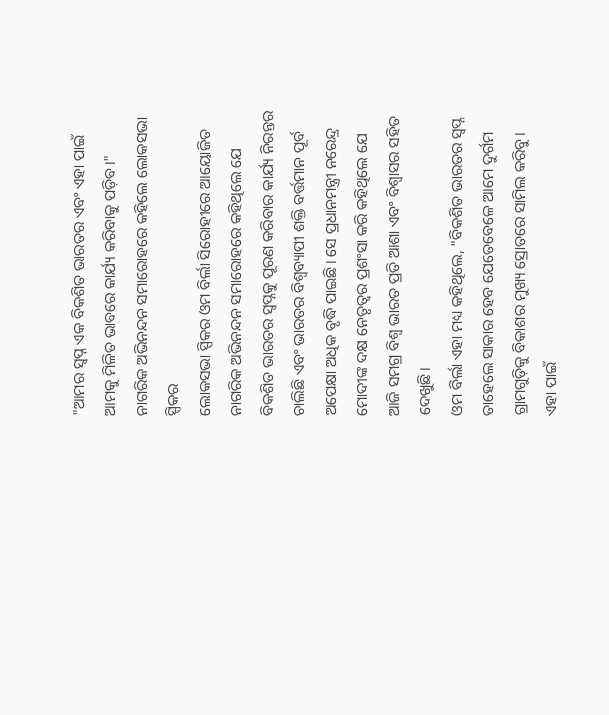"ଆମର ସ୍ୱପ୍ନ ଏକ ବିକଶିତ ଭାରତର ଏବଂ ଏହା ପାଇଁ ଆମକୁ ମିଳିତ ଭାବରେ କାର୍ଯ୍ୟ କରିବାକୁ ପଡ଼ିବ।"
ନାଗରିକ ଅଭିନନ୍ଦନ ସମାରୋହରେ କହିଲେ ଲୋକସଭା ସ୍ପିକର
ଲୋକସଭା ସ୍ପିକର ଓମ ବିର୍ଲା ସିରୋହୀରେ ଆୟୋଜିତ ନାଗରିକ ଅଭିନନ୍ଦନ ସମାରୋହରେ କହିଥିଲେ ଯେ ବିକଶିତ ଭାରତର ସ୍ୱପ୍ନକୁ ପୂରଣ କରିବାର କାର୍ଯ୍ୟ ନିରନ୍ତର ଚାଲିଛି ଏବଂ ଭାରତର ବିଶ୍ୱବ୍ୟାପୀ ଶକ୍ତି ବର୍ତ୍ତମାନ ପୂର୍ବ ଅପେକ୍ଷା ଅଧିକ ବୃଦ୍ଧି ପାଇଛି। ସେ ପ୍ରଧାନମନ୍ତ୍ରୀ ନରେନ୍ଦ୍ର ମୋଦୀଙ୍କ ଦକ୍ଷ ନେତୃତ୍ୱର ପ୍ରଶଂସା କରି କହିଥିଲେ ଯେ ଆଜି ସମଗ୍ର ବିଶ୍ୱ ଭାରତ ପ୍ରତି ଆଶା ଏବଂ ବିଶ୍ୱାସର ସହିତ ଦେଖୁଛି।
ଓମ ବିର୍ଲା ଏହା ମଧ୍ୟ କହିଥିଲେ, "ବିକଶିତ ଭାରତର ସ୍ୱପ୍ନ ତାହେଲେ ସାକାର ହେବ ଯେତେବେଳେ ଆମେ ଦୁର୍ଗମ ଗ୍ରାମଗୁଡ଼ିକୁ ବିକାଶର ମୁଖ୍ୟ ସ୍ରୋତରେ ସାମିଲ କରିବୁ। ଏହା ପାଇଁ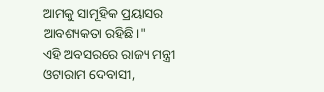ଆମକୁ ସାମୂହିକ ପ୍ରୟାସର ଆବଶ୍ୟକତା ରହିଛି।"
ଏହି ଅବସରରେ ରାଜ୍ୟ ମନ୍ତ୍ରୀ ଓଟାରାମ ଦେବାସୀ,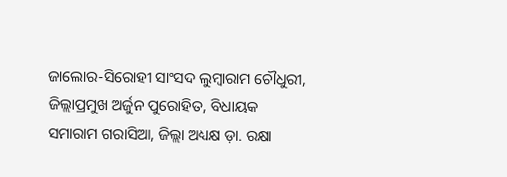ଜାଲୋର-ସିରୋହୀ ସାଂସଦ ଲୁମ୍ବାରାମ ଚୌଧୁରୀ, ଜିଲ୍ଲାପ୍ରମୁଖ ଅର୍ଜୁନ ପୁରୋହିତ, ବିଧାୟକ ସମାରାମ ଗରାସିଆ, ଜିଲ୍ଲା ଅଧ୍ୟକ୍ଷ ଡ଼ା. ରକ୍ଷା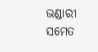ଭଣ୍ଡାରୀ ସମେତ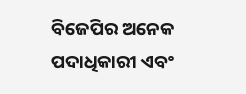ବିଜେପିର ଅନେକ ପଦାଧିକାରୀ ଏବଂ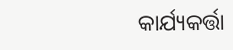କାର୍ଯ୍ୟକର୍ତ୍ତା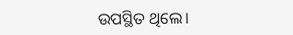ଉପସ୍ଥିତ ଥିଲେ।